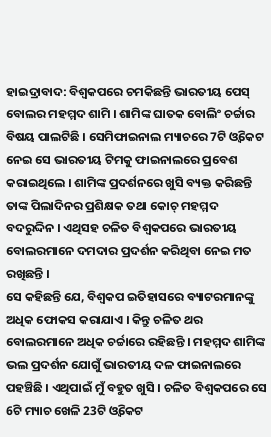ହାଇଦ୍ରାବାଦ: ବିଶ୍ବକପରେ ଚମକିଛନ୍ତି ଭାରତୀୟ ପେସ୍ ବୋଲର ମହମ୍ମଦ ଶାମି । ଶାମିଙ୍କ ଘାତକ ବୋଲିଂ ଚର୍ଚ୍ଚାର ବିଷୟ ପାଲଟିଛି । ସେମିଫାଇନାଲ ମ୍ୟାଚରେ 7ଟି ଓ୍ବିକେଟ ନେଇ ସେ ଭାରତୀୟ ଟିମକୁ ଫାଇନାଲରେ ପ୍ରବେଶ କରାଇଥିଲେ । ଶାମିଙ୍କ ପ୍ରଦର୍ଶନରେ ଖୁସି ବ୍ୟକ୍ତ କରିଛନ୍ତି ତାଙ୍କ ପିଲାଦିନର ପ୍ରଶିକ୍ଷକ ତଥା କୋଚ୍ ମହମ୍ମଦ ବଦରୁଦ୍ଦିନ । ଏଥିସହ ଚଳିତ ବିଶ୍ବକପରେ ଭାରତୀୟ ବୋଲରମାନେ ଦମଦାର ପ୍ରଦର୍ଶନ କରିଥିବା ନେଇ ମତ ରଖିଛନ୍ତି ।
ସେ କହିଛନ୍ତି ଯେ, ବିଶ୍ବକପ ଇତିହାସରେ ବ୍ୟାଟରମାନଙ୍କୁ ଅଧିକ ଫୋକସ କରାଯାଏ । କିନ୍ତୁ ଚଳିତ ଥର ବୋଲରମାନେ ଅଧିକ ଚର୍ଚ୍ଚାରେ ରହିଛନ୍ତି । ମହମ୍ମଦ ଶାମିଙ୍କ ଭଲ ପ୍ରଦର୍ଶନ ଯୋଗୁଁ ଭାରତୀୟ ଦଳ ଫାଇନାଲରେ ପହଞ୍ଚିଛି । ଏଥିପାଇଁ ମୁଁ ବହୁତ ଖୁସି । ଚଳିତ ବିଶ୍ବକପରେ ସେ 6ଟି ମ୍ୟାଚ ଖେଳି 23ଟି ଓ୍ବିକେଟ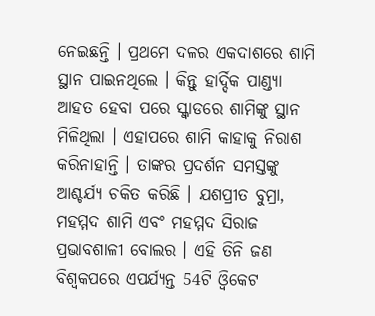ନେଇଛନ୍ତି । ପ୍ରଥମେ ଦଳର ଏକଦାଶରେ ଶାମି ସ୍ଥାନ ପାଇନଥିଲେ । କିନ୍ତୁ ହାର୍ଦ୍ଦିକ ପାଣ୍ଡ୍ୟା ଆହତ ହେବା ପରେ ସ୍କ୍ବାଡରେ ଶାମିଙ୍କୁ ସ୍ଥାନ ମିଳିଥିଲା । ଏହାପରେ ଶାମି କାହାକୁ ନିରାଶ କରିନାହାନ୍ତି । ତାଙ୍କର ପ୍ରଦର୍ଶନ ସମସ୍ତଙ୍କୁ ଆଶ୍ଚର୍ଯ୍ୟ ଚକିତ କରିଛି । ଯଶପ୍ରୀତ ବୁମ୍ରା, ମହମ୍ମଦ ଶାମି ଏବଂ ମହମ୍ମଦ ସିରାଜ ପ୍ରଭାବଶାଳୀ ବୋଲର । ଏହି ତିନି ଜଣ ବିଶ୍ବକପରେ ଏପର୍ଯ୍ୟନ୍ତ 54ଟି ଓ୍ବିକେଟ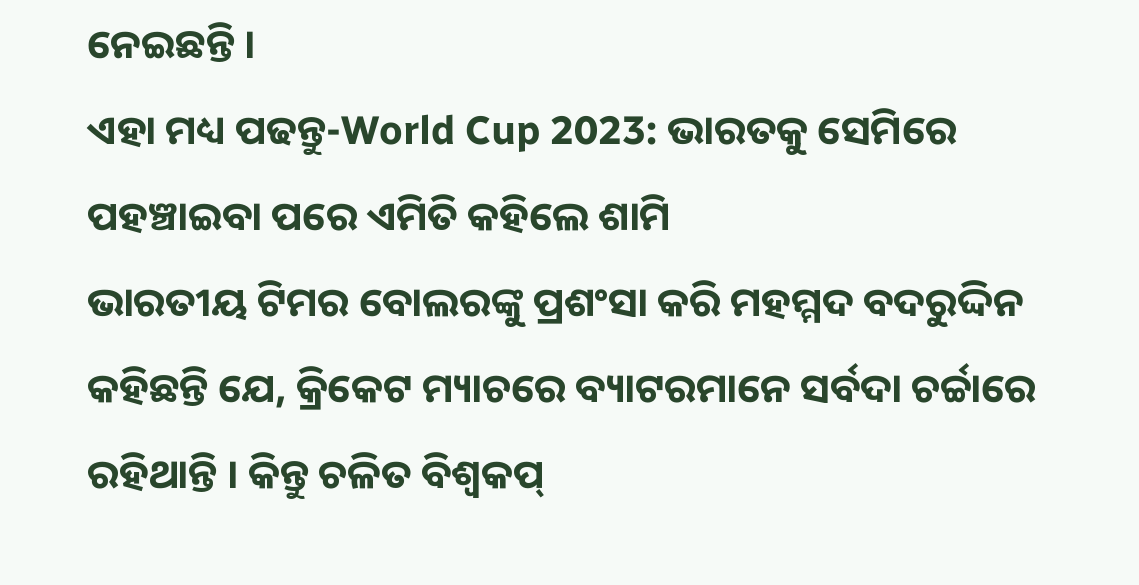ନେଇଛନ୍ତି ।
ଏହା ମଧ୍ୟ ପଢନ୍ତୁ-World Cup 2023: ଭାରତକୁ ସେମିରେ ପହଞ୍ଚାଇବା ପରେ ଏମିତି କହିଲେ ଶାମି
ଭାରତୀୟ ଟିମର ବୋଲରଙ୍କୁ ପ୍ରଶଂସା କରି ମହମ୍ମଦ ବଦରୁଦ୍ଦିନ କହିଛନ୍ତି ଯେ, କ୍ରିକେଟ ମ୍ୟାଚରେ ବ୍ୟାଟରମାନେ ସର୍ବଦା ଚର୍ଚ୍ଚାରେ ରହିଥାନ୍ତି । କିନ୍ତୁ ଚଳିତ ବିଶ୍ୱକପ୍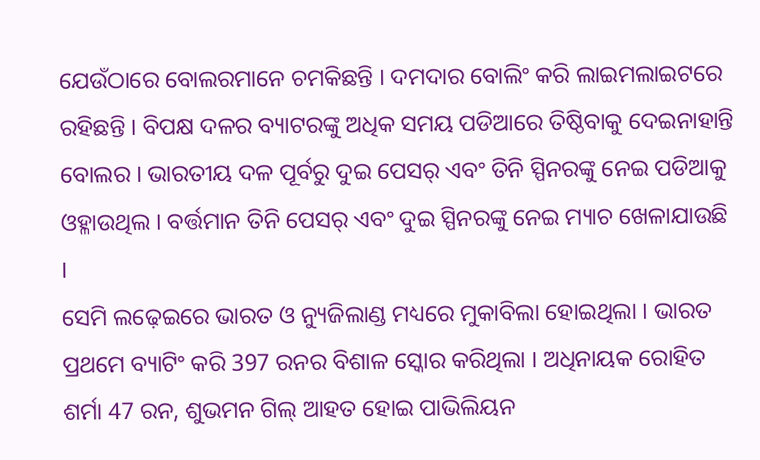ଯେଉଁଠାରେ ବୋଲରମାନେ ଚମକିଛନ୍ତି । ଦମଦାର ବୋଲିଂ କରି ଲାଇମଲାଇଟରେ ରହିଛନ୍ତି । ବିପକ୍ଷ ଦଳର ବ୍ୟାଟରଙ୍କୁ ଅଧିକ ସମୟ ପଡିଆରେ ତିଷ୍ଠିବାକୁ ଦେଇନାହାନ୍ତି ବୋଲର । ଭାରତୀୟ ଦଳ ପୂର୍ବରୁ ଦୁଇ ପେସର୍ ଏବଂ ତିନି ସ୍ପିନରଙ୍କୁ ନେଇ ପଡିଆକୁ ଓହ୍ଳାଉଥିଲ । ବର୍ତ୍ତମାନ ତିନି ପେସର୍ ଏବଂ ଦୁଇ ସ୍ପିନରଙ୍କୁ ନେଇ ମ୍ୟାଚ ଖେଳାଯାଉଛି ।
ସେମି ଲଢ଼େଇରେ ଭାରତ ଓ ନ୍ୟୁଜିଲାଣ୍ଡ ମଧ୍ୟରେ ମୁକାବିଲା ହୋଇଥିଲା । ଭାରତ ପ୍ରଥମେ ବ୍ୟାଟିଂ କରି 397 ରନର ବିଶାଳ ସ୍କୋର କରିଥିଲା । ଅଧିନାୟକ ରୋହିତ ଶର୍ମା 47 ରନ, ଶୁଭମନ ଗିଲ୍ ଆହତ ହୋଇ ପାଭିଲିୟନ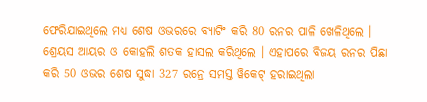ଫେରିଯାଇଥିଲେ ମଧ୍ୟ ଶେଷ ଓଭରରେ ବ୍ୟାଟିଂ କରି 80 ରନର ପାଳି ଖେଳିଥିଲେ । ଶ୍ରେୟସ ଆୟର ଓ କୋହଲି ଶତକ ହାସଲ କରିଥିଲେ । ଏହାପରେ ବିଜୟ ରନର ପିଛା କରି 50 ଓଭର ଶେଷ ସୁଦ୍ଧା 327 ରନ୍ରେ ସମସ୍ତ ୱିକେଟ୍ ହରାଇଥିଲା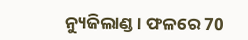ନ୍ୟୁଜିଲାଣ୍ଡ । ଫଳରେ 70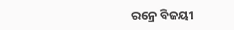ରନ୍ରେ ବିଜୟୀ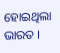ହୋଇଥିଲା ଭାରତ ।